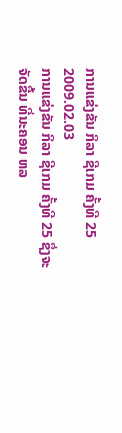ການແຂ່ງຂັນ ກິລາ ຊີເກມ ຄັ້ງທີ 25
2009.02.03
ການແຂ່ງຂັນ ກິລາ ຊີເກມ ຄັ້ງທີ 25 ຊຶ່ງຈະຈັດຂື້ນ ທີ່ນະຄອນ ຫລ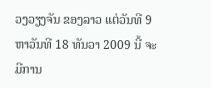ວງວຽງຈັນ ຂອງລາວ ແຕ່ວັນທີ 9 ຫາວັນທີ 18 ທັນວາ 2009 ນີ້ ຈະມີການ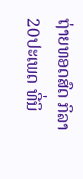ຖ່າຍທອດສົດ ກິລາ 20ປະເພດ ທີ່ນິ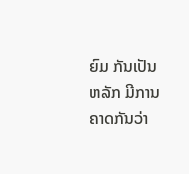ຍົມ ກັນເປັນຫລັກ ມີການ ຄາດກັນວ່າ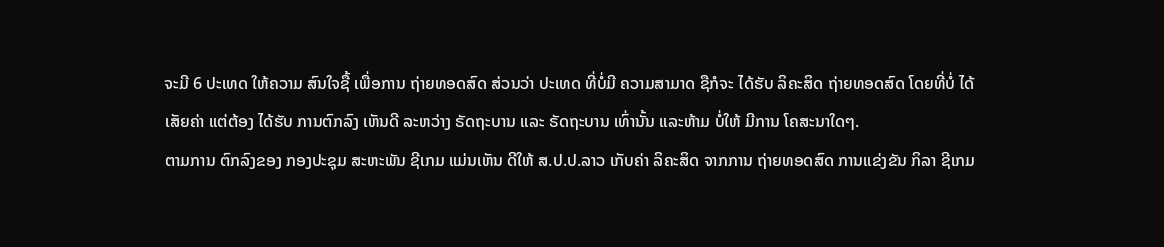ຈະມີ 6 ປະເທດ ໃຫ້ຄວາມ ສົນໃຈຊື້ ເພື່ອການ ຖ່າຍທອດສົດ ສ່ວນວ່າ ປະເທດ ທີ່ບໍ່ມີ ຄວາມສາມາດ ຊືກໍຈະ ໄດ້ຮັບ ລິຄະສິດ ຖ່າຍທອດສົດ ໂດຍທີ່ບໍ່ ໄດ້ເສັຍຄ່າ ແຕ່ຕ້ອງ ໄດ້ຮັບ ການຕົກລົງ ເຫັນດີ ລະຫວ່າງ ຣັດຖະບານ ແລະ ຣັດຖະບານ ເທົ່ານັ້ນ ແລະຫ້າມ ບໍ່ໃຫ້ ມີການ ໂຄສະນາໃດໆ.
ຕາມການ ຕົກລົງຂອງ ກອງປະຊຸມ ສະຫະພັນ ຊີເກມ ແມ່ນເຫັນ ດີໃຫ້ ສ.ປ.ປ.ລາວ ເກັບຄ່າ ລິຄະສິດ ຈາກການ ຖ່າຍທອດສົດ ການແຂ່ງຂັນ ກິລາ ຊີເກມ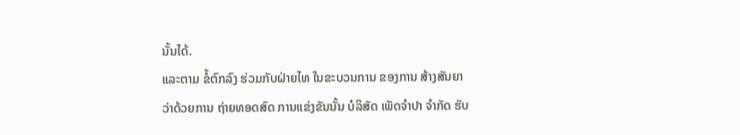ນັ້ນໄດ້.
ແລະຕາມ ຂໍ້ຕົກລົງ ຮ່ວມກັບຝ່າຍໄທ ໃນຂະບວນການ ຂອງການ ສ້າງສັນຍາ ວ່າດ້ວຍການ ຖ່າຍທອດສົດ ການແຂ່ງຂັນນັ້ນ ບໍລິສັດ ເພັດຈຳປາ ຈຳກັດ ຮັບ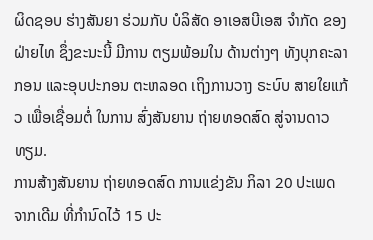ຜິດຊອບ ຮ່າງສັນຍາ ຮ່ວມກັບ ບໍລິສັດ ອາເອສບີເອສ ຈຳກັດ ຂອງຝ່າຍໄທ ຊຶ່ງຂະນະນີ້ ມີການ ຕຽມພ້ອມໃນ ດ້ານຕ່າງໆ ທັງບຸກຄະລາກອນ ແລະອຸບປະກອນ ຕະຫລອດ ເຖິງການວາງ ຣະບົບ ສາຍໃຍແກ້ວ ເພື່ອເຊື່ອມຕໍ່ ໃນການ ສົ່ງສັນຍານ ຖ່າຍທອດສົດ ສູ່ຈານດາວທຽມ.
ການສ້າງສັນຍານ ຖ່າຍທອດສົດ ການແຂ່ງຂັນ ກິລາ 20 ປະເພດ ຈາກເດີມ ທີ່ກຳນົດໄວ້ 15 ປະ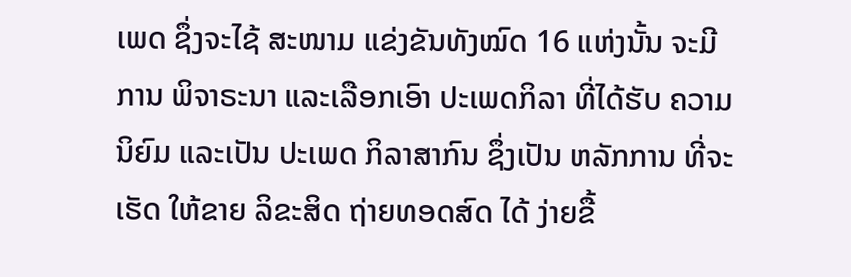ເພດ ຊຶ່ງຈະໄຊ້ ສະໜາມ ແຂ່ງຂັນທັງໝົດ 16 ແຫ່ງນັ້ນ ຈະມີການ ພິຈາຣະນາ ແລະເລືອກເອົາ ປະເພດກິລາ ທີ່ໄດ້ຮັບ ຄວາມນິຍົມ ແລະເປັນ ປະເພດ ກິລາສາກົນ ຊຶ່ງເປັນ ຫລັກການ ທີ່ຈະເຮັດ ໃຫ້ຂາຍ ລິຂະສິດ ຖ່າຍທອດສົດ ໄດ້ ງ່າຍຂື້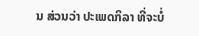ນ ສ່ວນວ່າ ປະເພດກິລາ ທີ່ຈະບໍ່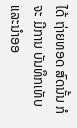ໄດ້ ຖ່າຍທອດ ສົດນັ້ນ ກໍຈະ ມີການ ບັນທຶກເທັບ ແລະນຳອອ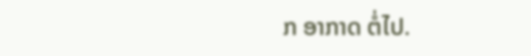ກ ອາກາດ ຕໍ່ໄປ.